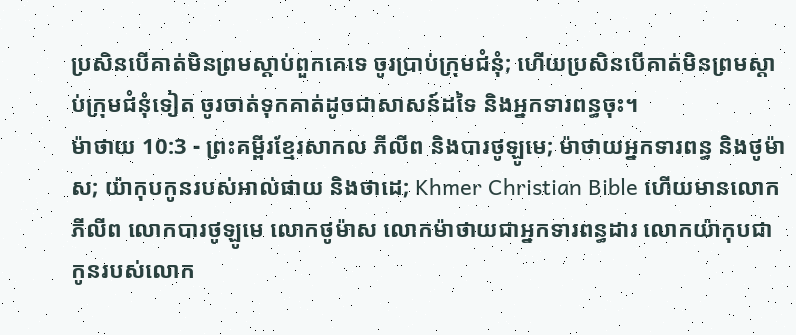ប្រសិនបើគាត់មិនព្រមស្ដាប់ពួកគេទេ ចូរប្រាប់ក្រុមជំនុំ; ហើយប្រសិនបើគាត់មិនព្រមស្ដាប់ក្រុមជំនុំទៀត ចូរចាត់ទុកគាត់ដូចជាសាសន៍ដទៃ និងអ្នកទារពន្ធចុះ។
ម៉ាថាយ 10:3 - ព្រះគម្ពីរខ្មែរសាកល ភីលីព និងបារថូឡូមេ; ម៉ាថាយអ្នកទារពន្ធ និងថូម៉ាស; យ៉ាកុបកូនរបស់អាល់ផាយ និងថាដេ; Khmer Christian Bible ហើយមានលោកភីលីព លោកបារថូឡូមេ លោកថូម៉ាស លោកម៉ាថាយជាអ្នកទារពន្ធដារ លោកយ៉ាកុបជាកូនរបស់លោក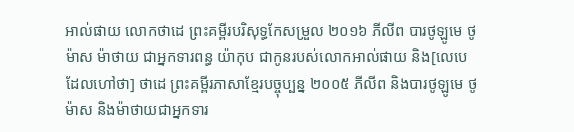អាល់ផាយ លោកថាដេ ព្រះគម្ពីរបរិសុទ្ធកែសម្រួល ២០១៦ ភីលីព បារថូឡូមេ ថូម៉ាស ម៉ាថាយ ជាអ្នកទារពន្ធ យ៉ាកុប ជាកូនរបស់លោកអាល់ផាយ និង[លេបេ ដែលហៅថា] ថាដេ ព្រះគម្ពីរភាសាខ្មែរបច្ចុប្បន្ន ២០០៥ ភីលីព និងបារថូឡូមេ ថូម៉ាស និងម៉ាថាយជាអ្នកទារ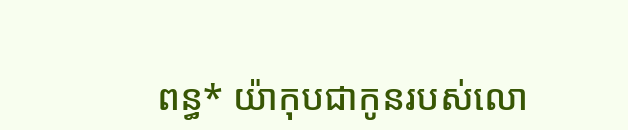ពន្ធ* យ៉ាកុបជាកូនរបស់លោ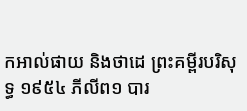កអាល់ផាយ និងថាដេ ព្រះគម្ពីរបរិសុទ្ធ ១៩៥៤ ភីលីព១ បារ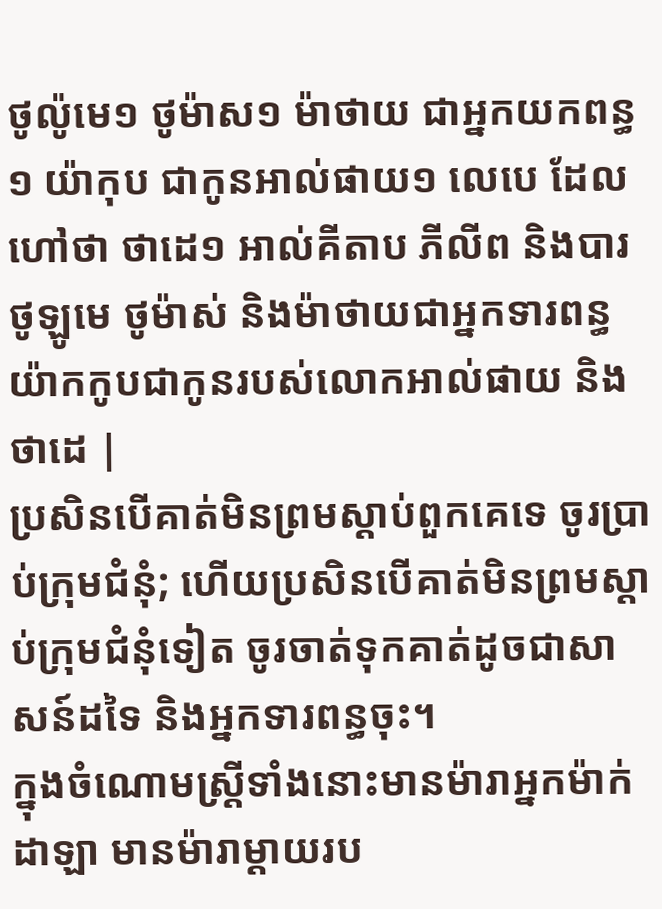ថូល៉ូមេ១ ថូម៉ាស១ ម៉ាថាយ ជាអ្នកយកពន្ធ១ យ៉ាកុប ជាកូនអាល់ផាយ១ លេបេ ដែលហៅថា ថាដេ១ អាល់គីតាប ភីលីព និងបារថូឡូមេ ថូម៉ាស់ និងម៉ាថាយជាអ្នកទារពន្ធ យ៉ាកកូបជាកូនរបស់លោកអាល់ផាយ និងថាដេ |
ប្រសិនបើគាត់មិនព្រមស្ដាប់ពួកគេទេ ចូរប្រាប់ក្រុមជំនុំ; ហើយប្រសិនបើគាត់មិនព្រមស្ដាប់ក្រុមជំនុំទៀត ចូរចាត់ទុកគាត់ដូចជាសាសន៍ដទៃ និងអ្នកទារពន្ធចុះ។
ក្នុងចំណោមស្ត្រីទាំងនោះមានម៉ារាអ្នកម៉ាក់ដាឡា មានម៉ារាម្ដាយរប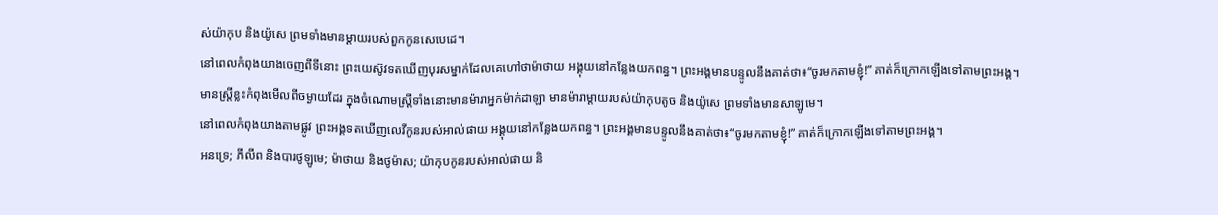ស់យ៉ាកុប និងយ៉ូសេ ព្រមទាំងមានម្ដាយរបស់ពួកកូនសេបេដេ។
នៅពេលកំពុងយាងចេញពីទីនោះ ព្រះយេស៊ូវទតឃើញបុរសម្នាក់ដែលគេហៅថាម៉ាថាយ អង្គុយនៅកន្លែងយកពន្ធ។ ព្រះអង្គមានបន្ទូលនឹងគាត់ថា៖“ចូរមកតាមខ្ញុំ!” គាត់ក៏ក្រោកឡើងទៅតាមព្រះអង្គ។
មានស្ត្រីខ្លះកំពុងមើលពីចម្ងាយដែរ ក្នុងចំណោមស្ត្រីទាំងនោះមានម៉ារាអ្នកម៉ាក់ដាឡា មានម៉ារាម្ដាយរបស់យ៉ាកុបតូច និងយ៉ូសេ ព្រមទាំងមានសាឡូមេ។
នៅពេលកំពុងយាងតាមផ្លូវ ព្រះអង្គទតឃើញលេវីកូនរបស់អាល់ផាយ អង្គុយនៅកន្លែងយកពន្ធ។ ព្រះអង្គមានបន្ទូលនឹងគាត់ថា៖“ចូរមកតាមខ្ញុំ!” គាត់ក៏ក្រោកឡើងទៅតាមព្រះអង្គ។
អនទ្រេ; ភីលីព និងបារថូឡូមេ; ម៉ាថាយ និងថូម៉ាស; យ៉ាកុបកូនរបស់អាល់ផាយ និ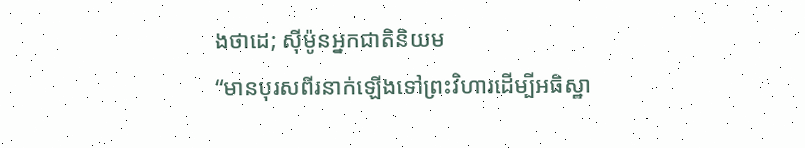ងថាដេ; ស៊ីម៉ូនអ្នកជាតិនិយម
“មានបុរសពីរនាក់ឡើងទៅព្រះវិហារដើម្បីអធិស្ឋា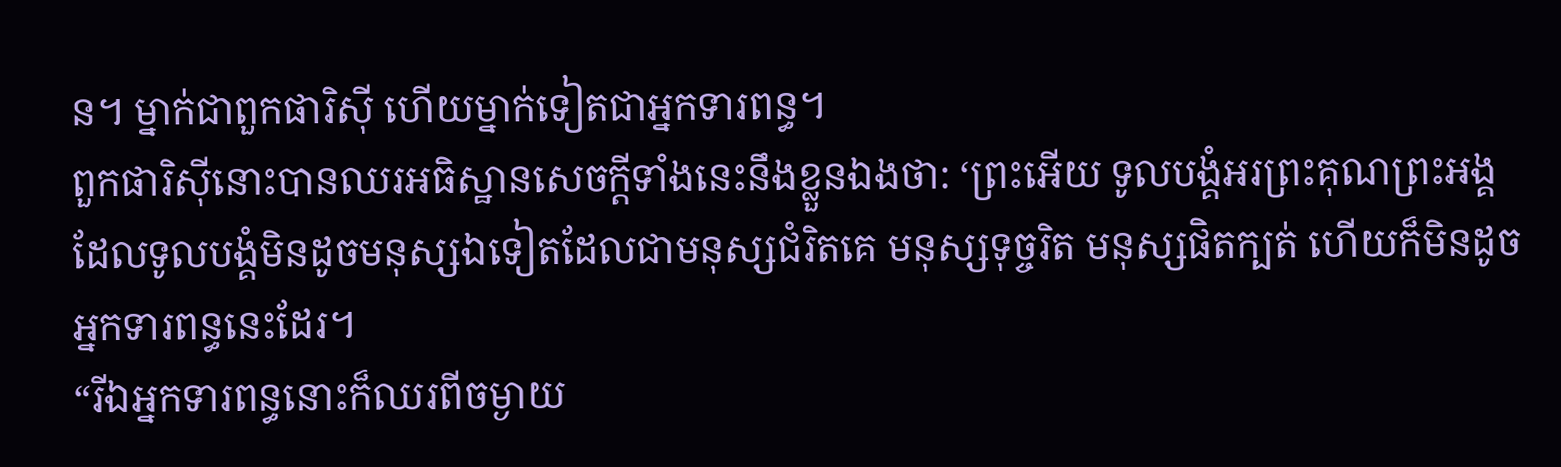ន។ ម្នាក់ជាពួកផារិស៊ី ហើយម្នាក់ទៀតជាអ្នកទារពន្ធ។
ពួកផារិស៊ីនោះបានឈរអធិស្ឋានសេចក្ដីទាំងនេះនឹងខ្លួនឯងថា: ‘ព្រះអើយ ទូលបង្គំអរព្រះគុណព្រះអង្គ ដែលទូលបង្គំមិនដូចមនុស្សឯទៀតដែលជាមនុស្សជំរិតគេ មនុស្សទុច្ចរិត មនុស្សផិតក្បត់ ហើយក៏មិនដូចអ្នកទារពន្ធនេះដែរ។
“រីឯអ្នកទារពន្ធនោះក៏ឈរពីចម្ងាយ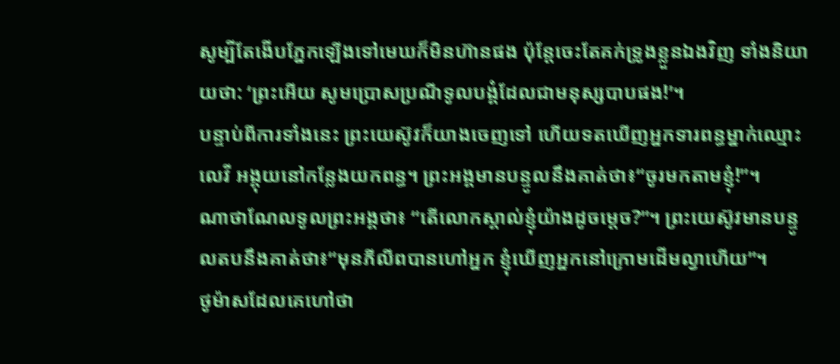សូម្បីតែងើបភ្នែកឡើងទៅមេឃក៏មិនហ៊ានផង ប៉ុន្តែចេះតែគក់ទ្រូងខ្លួនឯងវិញ ទាំងនិយាយថា: ‘ព្រះអើយ សូមប្រោសប្រណីទូលបង្គំដែលជាមនុស្សបាបផង!’។
បន្ទាប់ពីការទាំងនេះ ព្រះយេស៊ូវក៏យាងចេញទៅ ហើយទតឃើញអ្នកទារពន្ធម្នាក់ឈ្មោះលេវី អង្គុយនៅកន្លែងយកពន្ធ។ ព្រះអង្គមានបន្ទូលនឹងគាត់ថា៖“ចូរមកតាមខ្ញុំ!”។
ណាថាណែលទូលព្រះអង្គថា៖ “តើលោកស្គាល់ខ្ញុំយ៉ាងដូចម្ដេច?”។ ព្រះយេស៊ូវមានបន្ទូលតបនឹងគាត់ថា៖“មុនភីលីពបានហៅអ្នក ខ្ញុំឃើញអ្នកនៅក្រោមដើមល្វាហើយ”។
ថូម៉ាសដែលគេហៅថា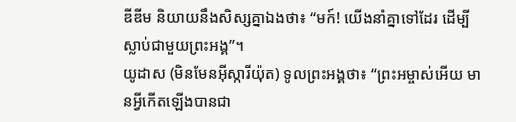ឌីឌីម និយាយនឹងសិស្សគ្នាឯងថា៖ “មក៍! យើងនាំគ្នាទៅដែរ ដើម្បីស្លាប់ជាមួយព្រះអង្គ”។
យូដាស (មិនមែនអ៊ីស្ការីយ៉ុត) ទូលព្រះអង្គថា៖ “ព្រះអម្ចាស់អើយ មានអ្វីកើតឡើងបានជា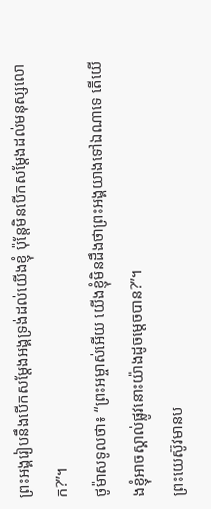ព្រះអង្គរៀបនឹងបើកសម្ដែងអង្គទ្រង់ដល់យើងខ្ញុំ ប៉ុន្តែមិនបើកសម្ដែងដល់មនុស្សលោក?”។
ថូម៉ាសទូលថា៖ “ព្រះអម្ចាស់អើយ យើងខ្ញុំមិនដឹងថាព្រះអង្គយាងទៅឯណាទេ តើយើងខ្ញុំអាចស្គាល់ផ្លូវនោះយ៉ាងដូចម្ដេចបាន?”។
ព្រះយេស៊ូវមានប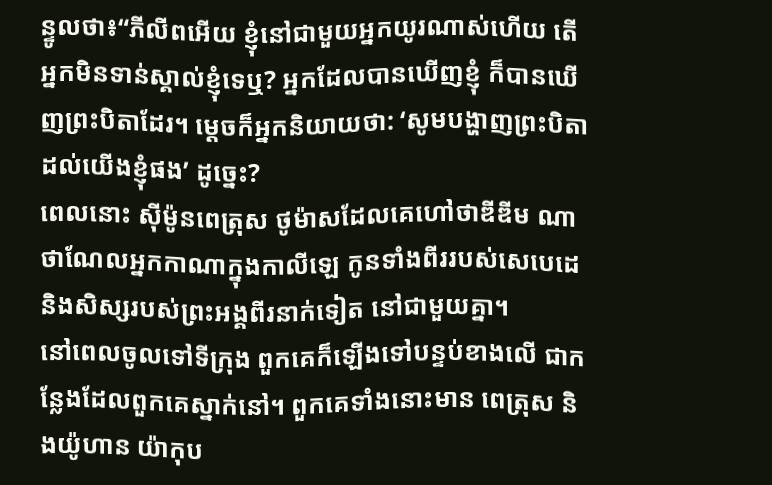ន្ទូលថា៖“ភីលីពអើយ ខ្ញុំនៅជាមួយអ្នកយូរណាស់ហើយ តើអ្នកមិនទាន់ស្គាល់ខ្ញុំទេឬ? អ្នកដែលបានឃើញខ្ញុំ ក៏បានឃើញព្រះបិតាដែរ។ ម្ដេចក៏អ្នកនិយាយថា: ‘សូមបង្ហាញព្រះបិតាដល់យើងខ្ញុំផង’ ដូច្នេះ?
ពេលនោះ ស៊ីម៉ូនពេត្រុស ថូម៉ាសដែលគេហៅថាឌីឌីម ណាថាណែលអ្នកកាណាក្នុងកាលីឡេ កូនទាំងពីររបស់សេបេដេ និងសិស្សរបស់ព្រះអង្គពីរនាក់ទៀត នៅជាមួយគ្នា។
នៅពេលចូលទៅទីក្រុង ពួកគេក៏ឡើងទៅបន្ទប់ខាងលើ ជាកន្លែងដែលពួកគេស្នាក់នៅ។ ពួកគេទាំងនោះមាន ពេត្រុស និងយ៉ូហាន យ៉ាកុប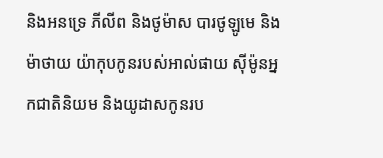និងអនទ្រេ ភីលីព និងថូម៉ាស បារថូឡូមេ និងម៉ាថាយ យ៉ាកុបកូនរបស់អាល់ផាយ ស៊ីម៉ូនអ្នកជាតិនិយម និងយូដាសកូនរប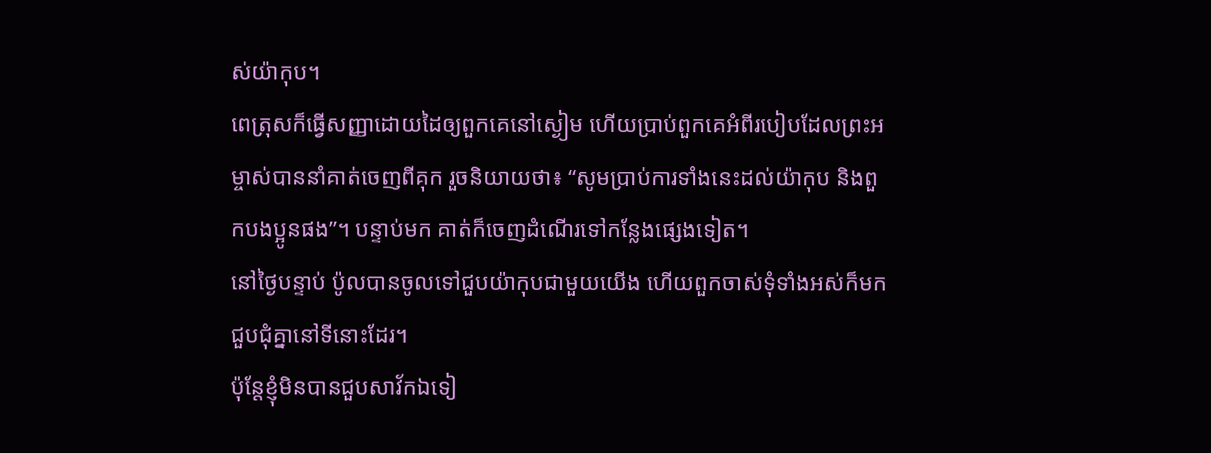ស់យ៉ាកុប។
ពេត្រុសក៏ធ្វើសញ្ញាដោយដៃឲ្យពួកគេនៅស្ងៀម ហើយប្រាប់ពួកគេអំពីរបៀបដែលព្រះអម្ចាស់បាននាំគាត់ចេញពីគុក រួចនិយាយថា៖ “សូមប្រាប់ការទាំងនេះដល់យ៉ាកុប និងពួកបងប្អូនផង”។ បន្ទាប់មក គាត់ក៏ចេញដំណើរទៅកន្លែងផ្សេងទៀត។
នៅថ្ងៃបន្ទាប់ ប៉ូលបានចូលទៅជួបយ៉ាកុបជាមួយយើង ហើយពួកចាស់ទុំទាំងអស់ក៏មកជួបជុំគ្នានៅទីនោះដែរ។
ប៉ុន្តែខ្ញុំមិនបានជួបសាវ័កឯទៀ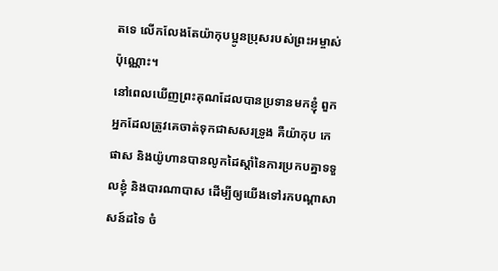តទេ លើកលែងតែយ៉ាកុបប្អូនប្រុសរបស់ព្រះអម្ចាស់ប៉ុណ្ណោះ។
នៅពេលឃើញព្រះគុណដែលបានប្រទានមកខ្ញុំ ពួកអ្នកដែលត្រូវគេចាត់ទុកជាសសរទ្រូង គឺយ៉ាកុប កេផាស និងយ៉ូហានបានលូកដៃស្ដាំនៃការប្រកបគ្នាទទួលខ្ញុំ និងបារណាបាស ដើម្បីឲ្យយើងទៅរកបណ្ដាសាសន៍ដទៃ ចំ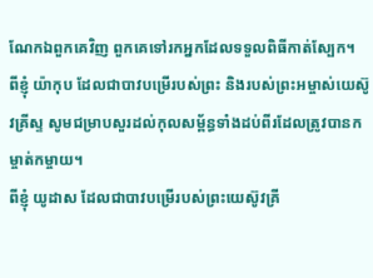ណែកឯពួកគេវិញ ពួកគេទៅរកអ្នកដែលទទួលពិធីកាត់ស្បែក។
ពីខ្ញុំ យ៉ាកុប ដែលជាបាវបម្រើរបស់ព្រះ និងរបស់ព្រះអម្ចាស់យេស៊ូវគ្រីស្ទ សូមជម្រាបសួរដល់កុលសម្ព័ន្ធទាំងដប់ពីរដែលត្រូវបានកម្ចាត់កម្ចាយ។
ពីខ្ញុំ យូដាស ដែលជាបាវបម្រើរបស់ព្រះយេស៊ូវគ្រី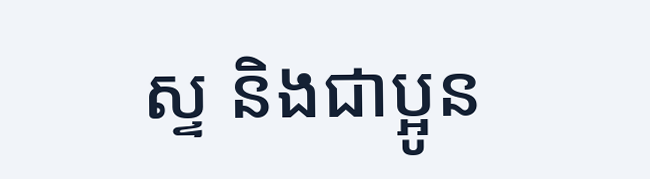ស្ទ និងជាប្អូន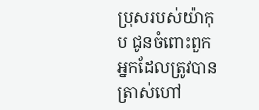ប្រុសរបស់យ៉ាកុប ជូនចំពោះពួកអ្នកដែលត្រូវបានត្រាស់ហៅ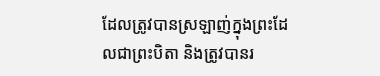ដែលត្រូវបានស្រឡាញ់ក្នុងព្រះដែលជាព្រះបិតា និងត្រូវបានរ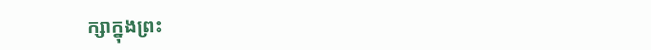ក្សាក្នុងព្រះ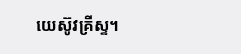យេស៊ូវគ្រីស្ទ។